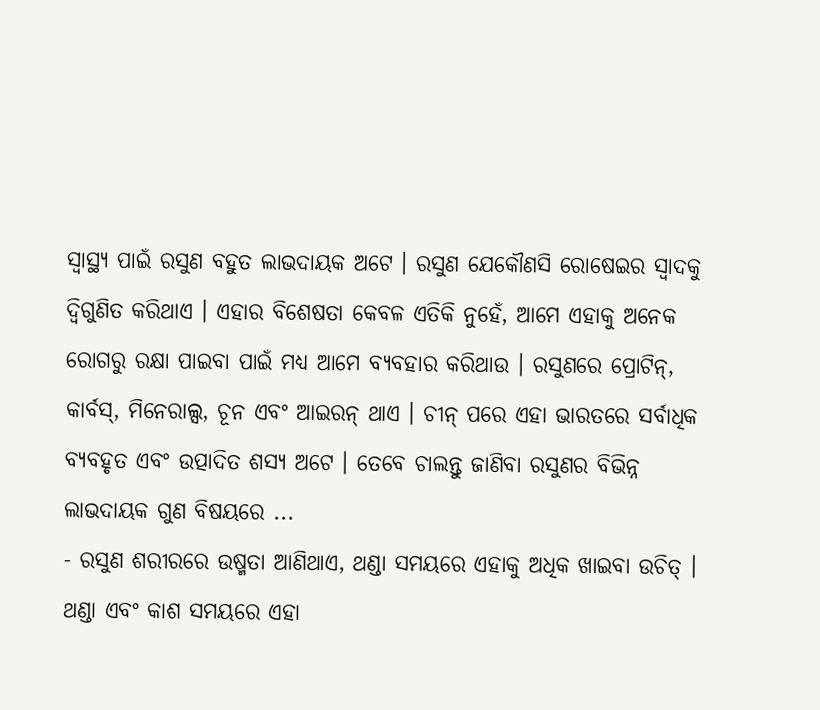ସ୍ୱାସ୍ଥ୍ୟ ପାଇଁ ରସୁଣ ବହୁତ ଲାଭଦାୟକ ଅଟେ । ରସୁଣ ଯେକୌଣସି ରୋଷେଇର ସ୍ୱାଦକୁ ଦ୍ୱିଗୁଣିତ କରିଥାଏ । ଏହାର ବିଶେଷତା କେବଳ ଏତିକି ନୁହେଁ, ଆମେ ଏହାକୁ ଅନେକ ରୋଗରୁ ରକ୍ଷା ପାଇବା ପାଇଁ ମଧ୍ୟ ଆମେ ବ୍ୟବହାର କରିଥାଉ । ରସୁଣରେ ପ୍ରୋଟିନ୍, କାର୍ବସ୍, ମିନେରାଲ୍ସ, ଚୂନ ଏବଂ ଆଇରନ୍ ଥାଏ । ଚୀନ୍ ପରେ ଏହା ଭାରତରେ ସର୍ବାଧିକ ବ୍ୟବହୃତ ଏବଂ ଉତ୍ପାଦିତ ଶସ୍ୟ ଅଟେ । ତେବେ ଚାଲନ୍ତୁ ଜାଣିବା ରସୁଣର ବିଭିନ୍ନ ଲାଭଦାୟକ ଗୁଣ ବିଷୟରେ ...
- ରସୁଣ ଶରୀରରେ ଉଷ୍ମତା ଆଣିଥାଏ, ଥଣ୍ଡା ସମୟରେ ଏହାକୁ ଅଧିକ ଖାଇବା ଉଚିତ୍ । ଥଣ୍ଡା ଏବଂ କାଶ ସମୟରେ ଏହା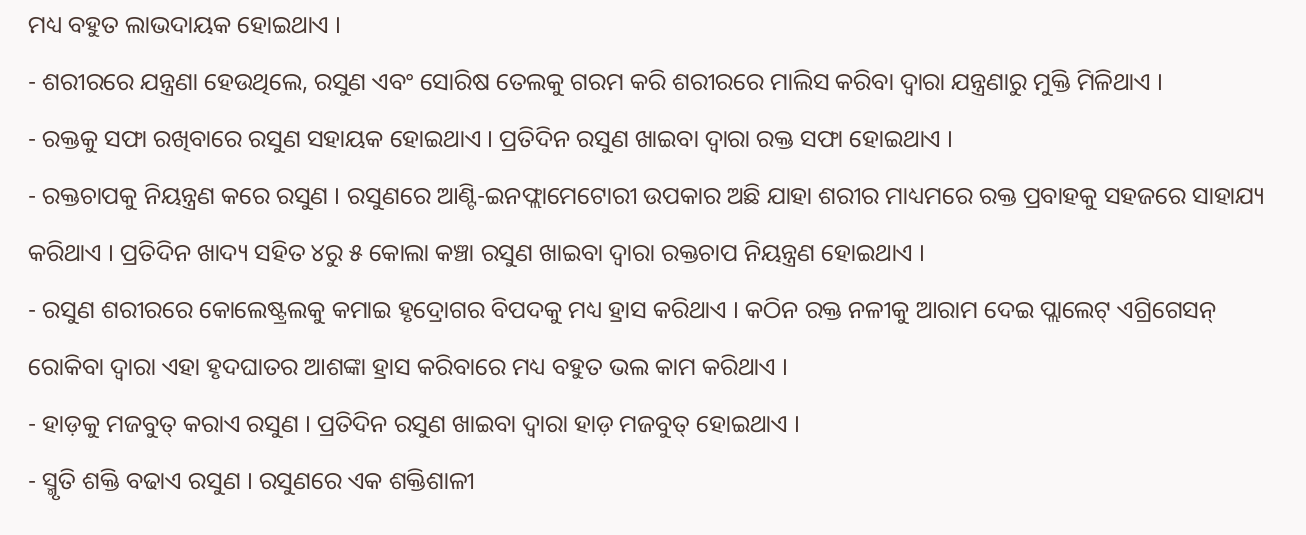ମଧ୍ୟ ବହୁତ ଲାଭଦାୟକ ହୋଇଥାଏ ।
- ଶରୀରରେ ଯନ୍ତ୍ରଣା ହେଉଥିଲେ, ରସୁଣ ଏବଂ ସୋରିଷ ତେଲକୁ ଗରମ କରି ଶରୀରରେ ମାଲିସ କରିବା ଦ୍ୱାରା ଯନ୍ତ୍ରଣାରୁ ମୁକ୍ତି ମିଳିଥାଏ ।
- ରକ୍ତକୁ ସଫା ରଖିବାରେ ରସୁଣ ସହାୟକ ହୋଇଥାଏ । ପ୍ରତିଦିନ ରସୁଣ ଖାଇବା ଦ୍ୱାରା ରକ୍ତ ସଫା ହୋଇଥାଏ ।
- ରକ୍ତଚାପକୁ ନିୟନ୍ତ୍ରଣ କରେ ରସୁଣ । ରସୁଣରେ ଆଣ୍ଟି-ଇନଫ୍ଲାମେଟୋରୀ ଉପକାର ଅଛି ଯାହା ଶରୀର ମାଧ୍ୟମରେ ରକ୍ତ ପ୍ରବାହକୁ ସହଜରେ ସାହାଯ୍ୟ କରିଥାଏ । ପ୍ରତିଦିନ ଖାଦ୍ୟ ସହିତ ୪ରୁ ୫ କୋଲା କଞ୍ଚା ରସୁଣ ଖାଇବା ଦ୍ୱାରା ରକ୍ତଚାପ ନିୟନ୍ତ୍ରଣ ହୋଇଥାଏ ।
- ରସୁଣ ଶରୀରରେ କୋଲେଷ୍ଟ୍ରଲକୁ କମାଇ ହୃଦ୍ରୋଗର ବିପଦକୁ ମଧ୍ୟ ହ୍ରାସ କରିଥାଏ । କଠିନ ରକ୍ତ ନଳୀକୁ ଆରାମ ଦେଇ ପ୍ଲାଲେଟ୍ ଏଗ୍ରିଗେସନ୍ ରୋକିବା ଦ୍ୱାରା ଏହା ହୃଦଘାତର ଆଶଙ୍କା ହ୍ରାସ କରିବାରେ ମଧ୍ୟ ବହୁତ ଭଲ କାମ କରିଥାଏ ।
- ହାଡ଼କୁ ମଜବୁତ୍ କରାଏ ରସୁଣ । ପ୍ରତିଦିନ ରସୁଣ ଖାଇବା ଦ୍ୱାରା ହାଡ଼ ମଜବୁତ୍ ହୋଇଥାଏ ।
- ସ୍ମୃତି ଶକ୍ତି ବଢାଏ ରସୁଣ । ରସୁଣରେ ଏକ ଶକ୍ତିଶାଳୀ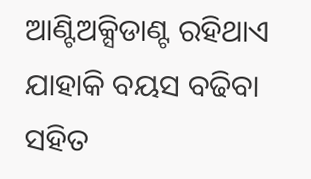ଆଣ୍ଟିଅକ୍ସିଡାଣ୍ଟ ରହିଥାଏ ଯାହାକି ବୟସ ବଢିବା ସହିତ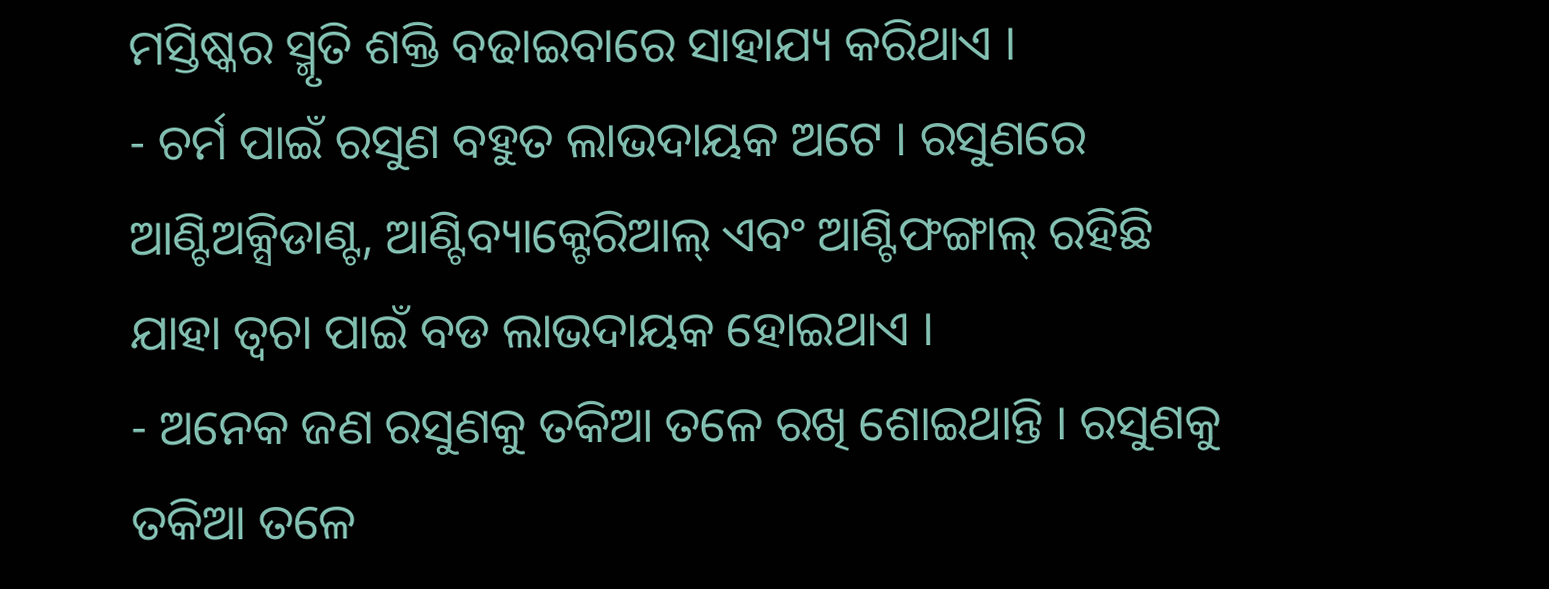ମସ୍ତିଷ୍କର ସ୍ମୃତି ଶକ୍ତି ବଢାଇବାରେ ସାହାଯ୍ୟ କରିଥାଏ ।
- ଚର୍ମ ପାଇଁ ରସୁଣ ବହୁତ ଲାଭଦାୟକ ଅଟେ । ରସୁଣରେ ଆଣ୍ଟିଅକ୍ସିଡାଣ୍ଟ, ଆଣ୍ଟିବ୍ୟାକ୍ଟେରିଆଲ୍ ଏବଂ ଆଣ୍ଟିଫଙ୍ଗାଲ୍ ରହିଛି ଯାହା ତ୍ୱଚା ପାଇଁ ବଡ ଲାଭଦାୟକ ହୋଇଥାଏ ।
- ଅନେକ ଜଣ ରସୁଣକୁ ତକିଆ ତଳେ ରଖି ଶୋଇଥାନ୍ତି । ରସୁଣକୁ ତକିଆ ତଳେ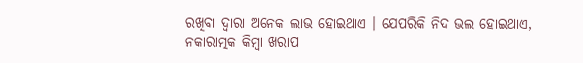ରଖିବା ଦ୍ୱାରା ଅନେକ ଲାଭ ହୋଇଥାଏ । ଯେପରିକି ନିଦ ଭଲ ହୋଇଥାଏ, ନକାରାତ୍ମକ କିମ୍ବା ଖରାପ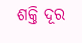ଶକ୍ତି ଦୂର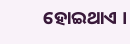ହୋଇଥାଏ ।